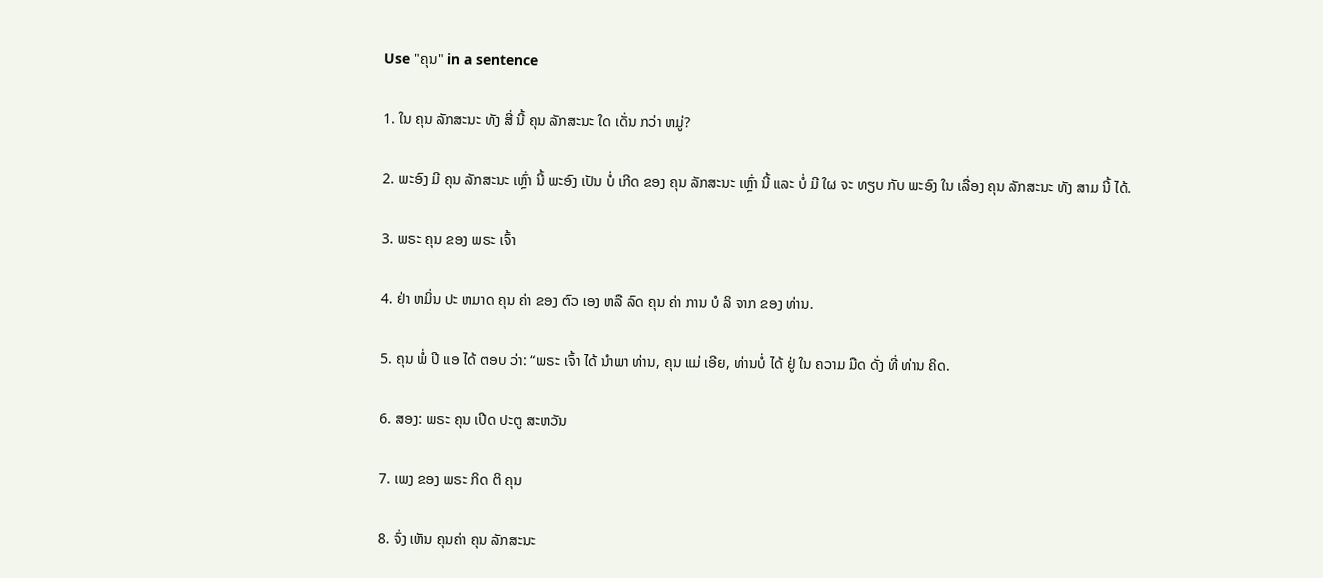Use "ຄຸນ" in a sentence

1. ໃນ ຄຸນ ລັກສະນະ ທັງ ສີ່ ນີ້ ຄຸນ ລັກສະນະ ໃດ ເດັ່ນ ກວ່າ ຫມູ່?

2. ພະອົງ ມີ ຄຸນ ລັກສະນະ ເຫຼົ່າ ນີ້ ພະອົງ ເປັນ ບໍ່ ເກີດ ຂອງ ຄຸນ ລັກສະນະ ເຫຼົ່າ ນີ້ ແລະ ບໍ່ ມີ ໃຜ ຈະ ທຽບ ກັບ ພະອົງ ໃນ ເລື່ອງ ຄຸນ ລັກສະນະ ທັງ ສາມ ນີ້ ໄດ້.

3. ພຣະ ຄຸນ ຂອງ ພຣະ ເຈົ້າ

4. ຢ່າ ຫມິ່ນ ປະ ຫມາດ ຄຸນ ຄ່າ ຂອງ ຕົວ ເອງ ຫລື ລົດ ຄຸນ ຄ່າ ການ ບໍ ລິ ຈາກ ຂອງ ທ່ານ.

5. ຄຸນ ພໍ່ ປີ ແອ ໄດ້ ຕອບ ວ່າ: “ພຣະ ເຈົ້າ ໄດ້ ນໍາພາ ທ່ານ, ຄຸນ ແມ່ ເອີຍ, ທ່ານບໍ່ ໄດ້ ຢູ່ ໃນ ຄວາມ ມືດ ດັ່ງ ທີ່ ທ່ານ ຄິດ.

6. ສອງ: ພຣະ ຄຸນ ເປີດ ປະຕູ ສະຫວັນ

7. ເພງ ຂອງ ພຣະ ກິດ ຕິ ຄຸນ

8. ຈົ່ງ ເຫັນ ຄຸນຄ່າ ຄຸນ ລັກສະນະ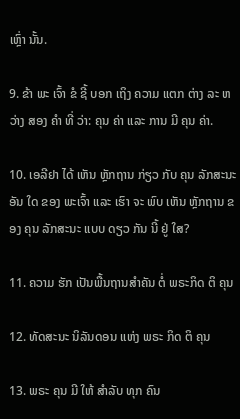ເຫຼົ່າ ນັ້ນ.

9. ຂ້າ ພະ ເຈົ້າ ຂໍ ຊີ້ ບອກ ເຖິງ ຄວາມ ແຕກ ຕ່າງ ລະ ຫວ່າງ ສອງ ຄໍາ ທີ່ ວ່າ: ຄຸນ ຄ່າ ແລະ ການ ມີ ຄຸນ ຄ່າ.

10. ເອລີຢາ ໄດ້ ເຫັນ ຫຼັກຖານ ກ່ຽວ ກັບ ຄຸນ ລັກສະນະ ອັນ ໃດ ຂອງ ພະເຈົ້າ ແລະ ເຮົາ ຈະ ພົບ ເຫັນ ຫຼັກຖານ ຂອງ ຄຸນ ລັກສະນະ ແບບ ດຽວ ກັນ ນີ້ ຢູ່ ໃສ?

11. ຄວາມ ຮັກ ເປັນພື້ນຖານສໍາຄັນ ຕໍ່ ພຣະກິດ ຕິ ຄຸນ

12. ທັດສະນະ ນິລັນດອນ ແຫ່ງ ພຣະ ກິດ ຕິ ຄຸນ

13. ພຣະ ຄຸນ ມີ ໃຫ້ ສໍາລັບ ທຸກ ຄົນ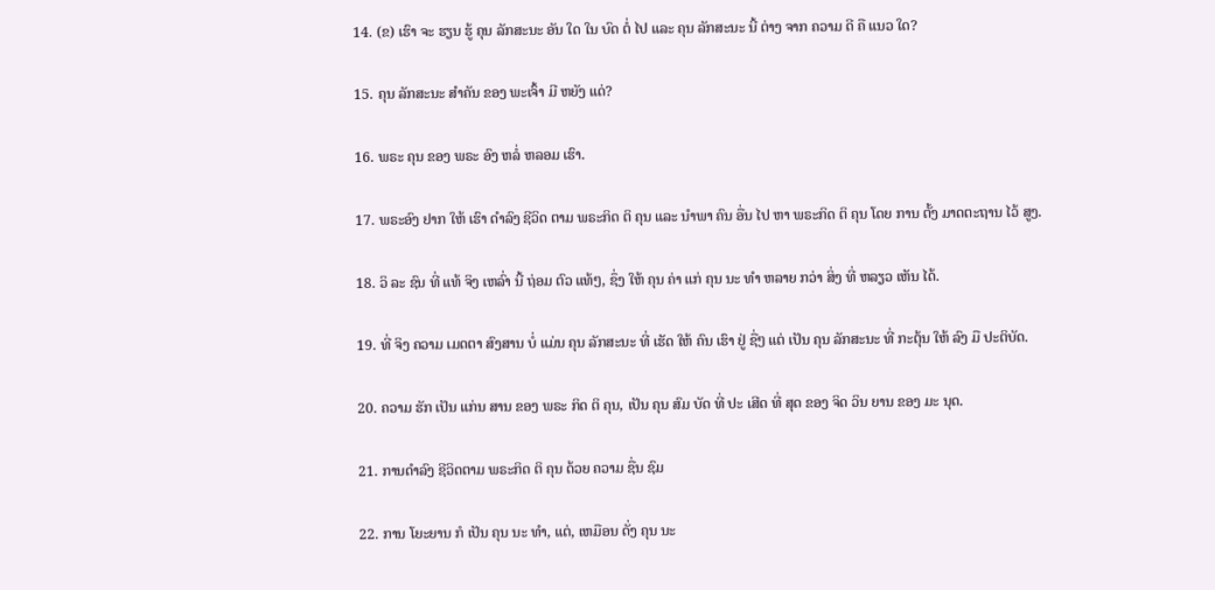14. (ຂ) ເຮົາ ຈະ ຮຽນ ຮູ້ ຄຸນ ລັກສະນະ ອັນ ໃດ ໃນ ບົດ ຕໍ່ ໄປ ແລະ ຄຸນ ລັກສະນະ ນີ້ ຕ່າງ ຈາກ ຄວາມ ດີ ຄື ແນວ ໃດ?

15. ຄຸນ ລັກສະນະ ສໍາຄັນ ຂອງ ພະເຈົ້າ ມີ ຫຍັງ ແດ່?

16. ພຣະ ຄຸນ ຂອງ ພຣະ ອົງ ຫລໍ່ ຫລອມ ເຮົາ.

17. ພຣະອົງ ຢາກ ໃຫ້ ເຮົາ ດໍາລົງ ຊີວິດ ຕາມ ພຣະກິດ ຕິ ຄຸນ ແລະ ນໍາພາ ຄົນ ອື່ນ ໄປ ຫາ ພຣະກິດ ຕິ ຄຸນ ໂດຍ ການ ຕັ້ງ ມາດຕະຖານ ໄວ້ ສູງ.

18. ວິ ລະ ຊົນ ທີ່ ແທ້ ຈິງ ເຫລົ່າ ນີ້ ຖ່ອມ ຕົວ ແທ້ໆ, ຊຶ່ງ ໃຫ້ ຄຸນ ຄ່າ ແກ່ ຄຸນ ນະ ທໍາ ຫລາຍ ກວ່າ ສິ່ງ ທີ່ ຫລຽວ ເຫັນ ໄດ້.

19. ທີ່ ຈິງ ຄວາມ ເມດຕາ ສົງສານ ບໍ່ ແມ່ນ ຄຸນ ລັກສະນະ ທີ່ ເຮັດ ໃຫ້ ຄົນ ເຮົາ ຢູ່ ຊື່ໆ ແຕ່ ເປັນ ຄຸນ ລັກສະນະ ທີ່ ກະຕຸ້ນ ໃຫ້ ລົງ ມື ປະຕິບັດ.

20. ຄວາມ ຮັກ ເປັນ ແກ່ນ ສານ ຂອງ ພຣະ ກິດ ຕິ ຄຸນ, ເປັນ ຄຸນ ສົມ ບັດ ທີ່ ປະ ເສີດ ທີ່ ສຸດ ຂອງ ຈິດ ວິນ ຍານ ຂອງ ມະ ນຸດ.

21. ການດໍາລົງ ຊີວິດຕາມ ພຣະກິດ ຕິ ຄຸນ ດ້ວຍ ຄວາມ ຊື່ນ ຊົມ

22. ການ ໂຍະຍານ ກໍ ເປັນ ຄຸນ ນະ ທໍາ, ແຕ່, ເຫມືອນ ດັ່ງ ຄຸນ ນະ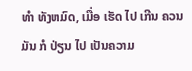ທໍາ ທັງຫມົດ, ເມື່ອ ເຮັດ ໄປ ເກີນ ຄວນ ມັນ ກໍ ປ່ຽນ ໄປ ເປັນຄວາມ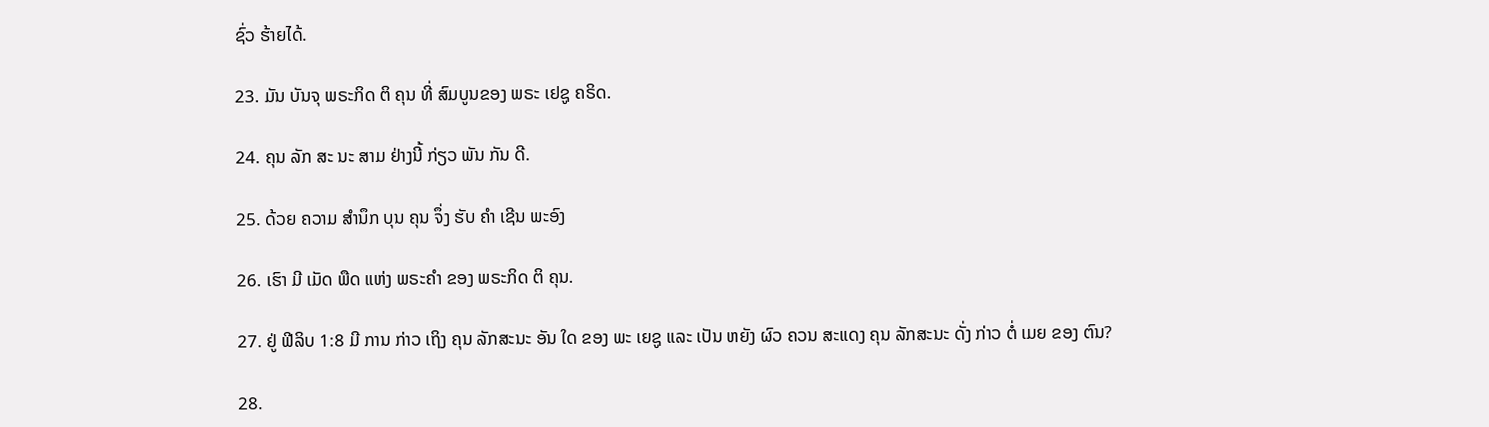ຊົ່ວ ຮ້າຍໄດ້.

23. ມັນ ບັນຈຸ ພຣະກິດ ຕິ ຄຸນ ທີ່ ສົມບູນຂອງ ພຣະ ເຢຊູ ຄຣິດ.

24. ຄຸນ ລັກ ສະ ນະ ສາມ ຢ່າງນີ້ ກ່ຽວ ພັນ ກັນ ດີ.

25. ດ້ວຍ ຄວາມ ສໍານຶກ ບຸນ ຄຸນ ຈຶ່ງ ຮັບ ຄໍາ ເຊີນ ພະອົງ

26. ເຮົາ ມີ ເມັດ ພືດ ແຫ່ງ ພຣະຄໍາ ຂອງ ພຣະກິດ ຕິ ຄຸນ.

27. ຢູ່ ຟີລິບ 1:8 ມີ ການ ກ່າວ ເຖິງ ຄຸນ ລັກສະນະ ອັນ ໃດ ຂອງ ພະ ເຍຊູ ແລະ ເປັນ ຫຍັງ ຜົວ ຄວນ ສະແດງ ຄຸນ ລັກສະນະ ດັ່ງ ກ່າວ ຕໍ່ ເມຍ ຂອງ ຕົນ?

28.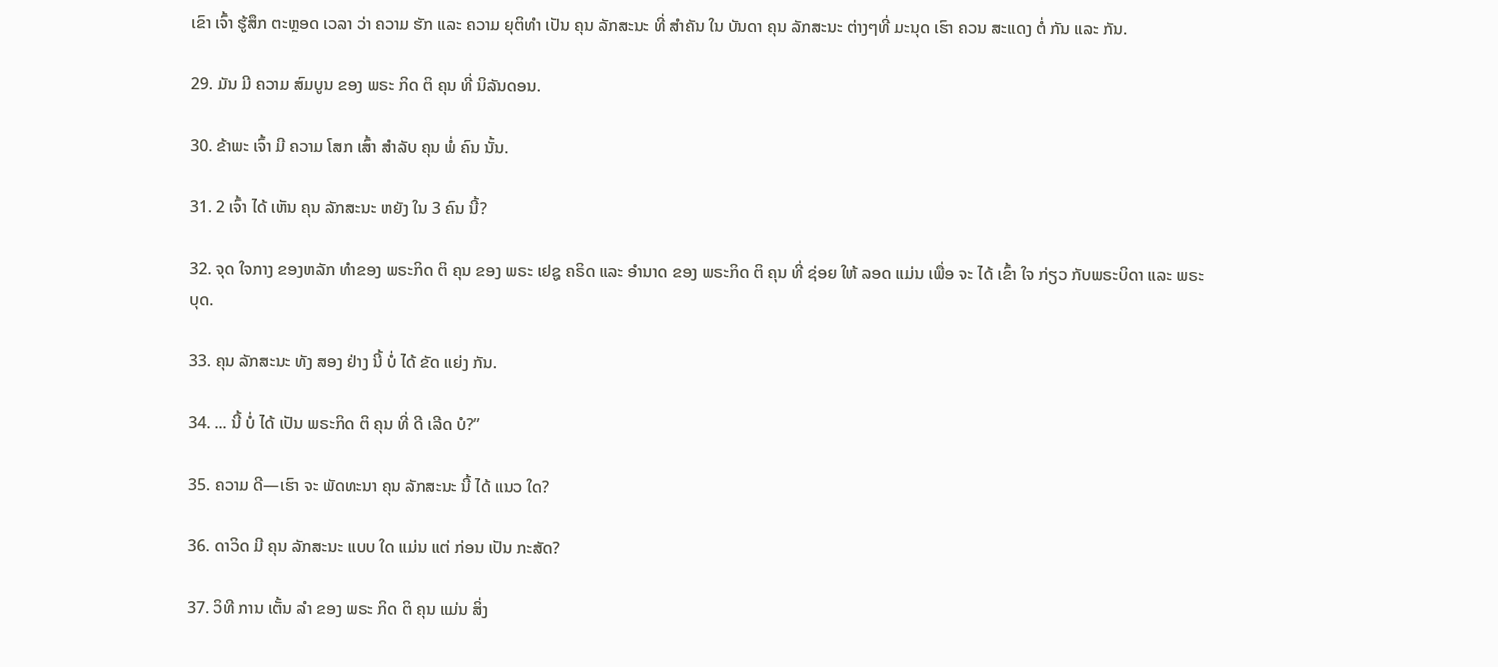ເຂົາ ເຈົ້າ ຮູ້ສຶກ ຕະຫຼອດ ເວລາ ວ່າ ຄວາມ ຮັກ ແລະ ຄວາມ ຍຸຕິທໍາ ເປັນ ຄຸນ ລັກສະນະ ທີ່ ສໍາຄັນ ໃນ ບັນດາ ຄຸນ ລັກສະນະ ຕ່າງໆທີ່ ມະນຸດ ເຮົາ ຄວນ ສະແດງ ຕໍ່ ກັນ ແລະ ກັນ.

29. ມັນ ມີ ຄວາມ ສົມບູນ ຂອງ ພຣະ ກິດ ຕິ ຄຸນ ທີ່ ນິລັນດອນ.

30. ຂ້າພະ ເຈົ້າ ມີ ຄວາມ ໂສກ ເສົ້າ ສໍາລັບ ຄຸນ ພໍ່ ຄົນ ນັ້ນ.

31. 2 ເຈົ້າ ໄດ້ ເຫັນ ຄຸນ ລັກສະນະ ຫຍັງ ໃນ 3 ຄົນ ນີ້?

32. ຈຸດ ໃຈກາງ ຂອງຫລັກ ທໍາຂອງ ພຣະກິດ ຕິ ຄຸນ ຂອງ ພຣະ ເຢຊູ ຄຣິດ ແລະ ອໍານາດ ຂອງ ພຣະກິດ ຕິ ຄຸນ ທີ່ ຊ່ອຍ ໃຫ້ ລອດ ແມ່ນ ເພື່ອ ຈະ ໄດ້ ເຂົ້າ ໃຈ ກ່ຽວ ກັບພຣະບິດາ ແລະ ພຣະບຸດ.

33. ຄຸນ ລັກສະນະ ທັງ ສອງ ຢ່າງ ນີ້ ບໍ່ ໄດ້ ຂັດ ແຍ່ງ ກັນ.

34. ... ນີ້ ບໍ່ ໄດ້ ເປັນ ພຣະກິດ ຕິ ຄຸນ ທີ່ ດີ ເລີດ ບໍ?”

35. ຄວາມ ດີ—ເຮົາ ຈະ ພັດທະນາ ຄຸນ ລັກສະນະ ນີ້ ໄດ້ ແນວ ໃດ?

36. ດາວິດ ມີ ຄຸນ ລັກສະນະ ແບບ ໃດ ແມ່ນ ແຕ່ ກ່ອນ ເປັນ ກະສັດ?

37. ວິທີ ການ ເຕັ້ນ ລໍາ ຂອງ ພຣະ ກິດ ຕິ ຄຸນ ແມ່ນ ສິ່ງ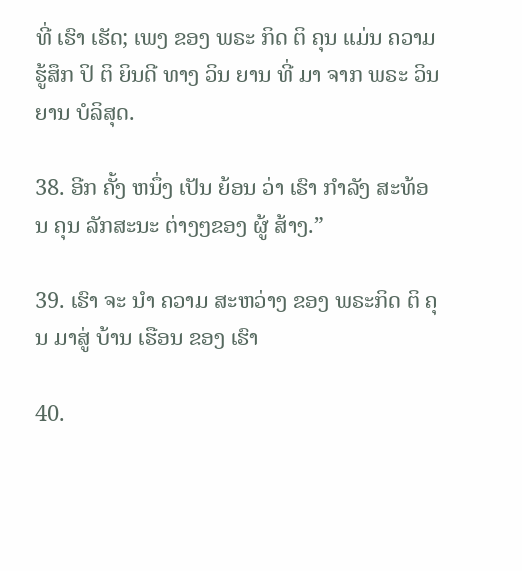ທີ່ ເຮົາ ເຮັດ; ເພງ ຂອງ ພຣະ ກິດ ຕິ ຄຸນ ແມ່ນ ຄວາມ ຮູ້ສຶກ ປິ ຕິ ຍິນດີ ທາງ ວິນ ຍານ ທີ່ ມາ ຈາກ ພຣະ ວິນ ຍານ ບໍລິສຸດ.

38. ອີກ ຄັ້ງ ຫນຶ່ງ ເປັນ ຍ້ອນ ວ່າ ເຮົາ ກໍາລັງ ສະທ້ອນ ຄຸນ ລັກສະນະ ຕ່າງໆຂອງ ຜູ້ ສ້າງ.”

39. ເຮົາ ຈະ ນໍາ ຄວາມ ສະຫວ່າງ ຂອງ ພຣະກິດ ຕິ ຄຸນ ມາສູ່ ບ້ານ ເຮືອນ ຂອງ ເຮົາ

40.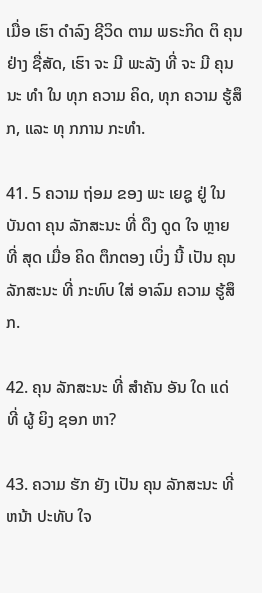ເມື່ອ ເຮົາ ດໍາລົງ ຊີວິດ ຕາມ ພຣະກິດ ຕິ ຄຸນ ຢ່າງ ຊື່ສັດ, ເຮົາ ຈະ ມີ ພະລັງ ທີ່ ຈະ ມີ ຄຸນ ນະ ທໍາ ໃນ ທຸກ ຄວາມ ຄິດ, ທຸກ ຄວາມ ຮູ້ສຶກ, ແລະ ທຸ ກການ ກະທໍາ.

41. 5 ຄວາມ ຖ່ອມ ຂອງ ພະ ເຍຊູ ຢູ່ ໃນ ບັນດາ ຄຸນ ລັກສະນະ ທີ່ ດຶງ ດູດ ໃຈ ຫຼາຍ ທີ່ ສຸດ ເມື່ອ ຄິດ ຕຶກຕອງ ເບິ່ງ ນີ້ ເປັນ ຄຸນ ລັກສະນະ ທີ່ ກະທົບ ໃສ່ ອາລົມ ຄວາມ ຮູ້ສຶກ.

42. ຄຸນ ລັກສະນະ ທີ່ ສໍາຄັນ ອັນ ໃດ ແດ່ ທີ່ ຜູ້ ຍິງ ຊອກ ຫາ?

43. ຄວາມ ຮັກ ຍັງ ເປັນ ຄຸນ ລັກສະນະ ທີ່ ຫນ້າ ປະທັບ ໃຈ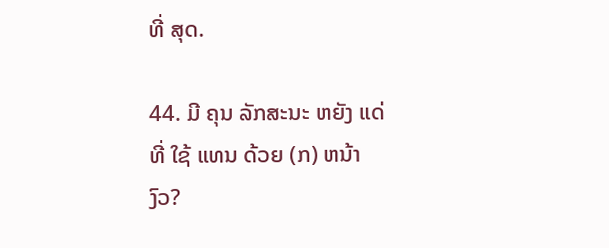ທີ່ ສຸດ.

44. ມີ ຄຸນ ລັກສະນະ ຫຍັງ ແດ່ ທີ່ ໃຊ້ ແທນ ດ້ວຍ (ກ) ຫນ້າ ງົວ?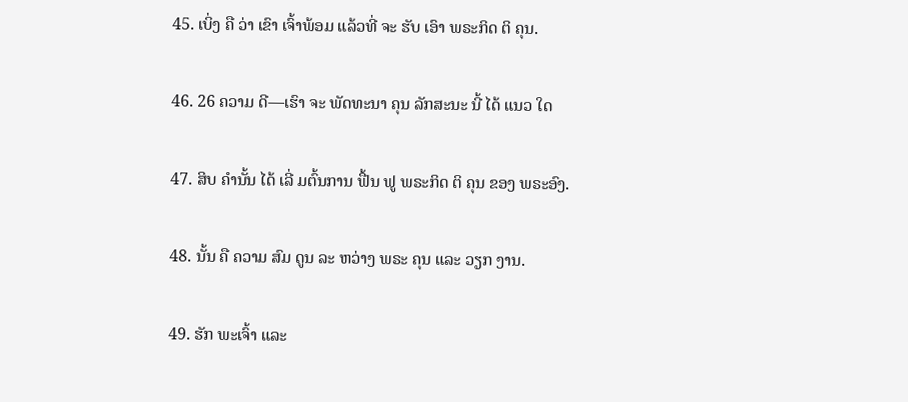45. ເບິ່ງ ຄື ວ່າ ເຂົາ ເຈົ້າພ້ອມ ແລ້ວທີ່ ຈະ ຮັບ ເອົາ ພຣະກິດ ຕິ ຄຸນ.

46. 26 ຄວາມ ດີ—ເຮົາ ຈະ ພັດທະນາ ຄຸນ ລັກສະນະ ນີ້ ໄດ້ ແນວ ໃດ

47. ສິບ ຄໍານັ້ນ ໄດ້ ເລີ່ ມຕົ້ນການ ຟື້ນ ຟູ ພຣະກິດ ຕິ ຄຸນ ຂອງ ພຣະອົງ.

48. ນັ້ນ ຄື ຄວາມ ສົມ ດູນ ລະ ຫວ່າງ ພຣະ ຄຸນ ແລະ ວຽກ ງານ.

49. ຮັກ ພະເຈົ້າ ແລະ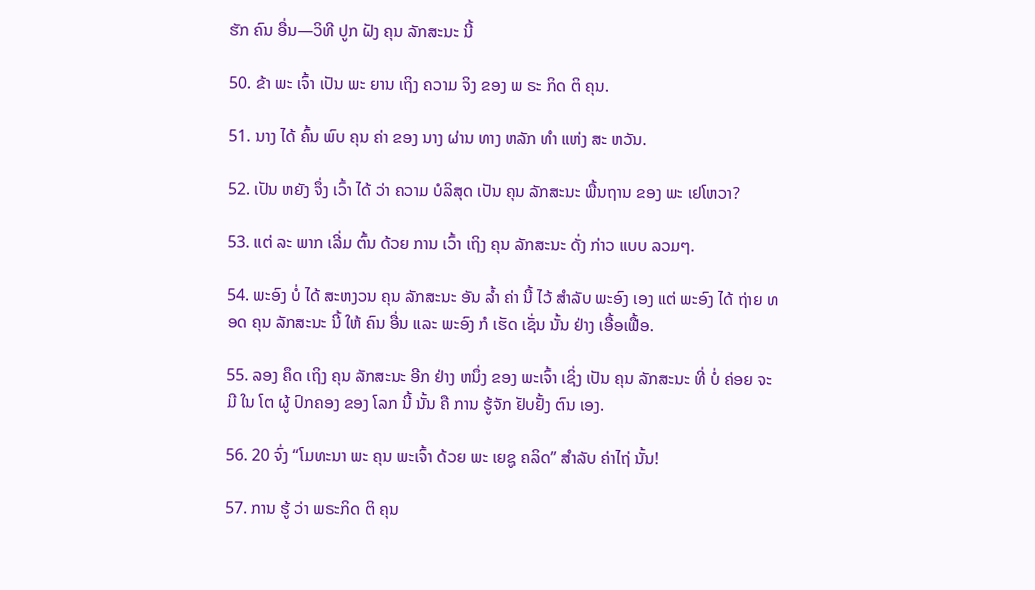ຮັກ ຄົນ ອື່ນ—ວິທີ ປູກ ຝັງ ຄຸນ ລັກສະນະ ນີ້

50. ຂ້າ ພະ ເຈົ້າ ເປັນ ພະ ຍານ ເຖິງ ຄວາມ ຈິງ ຂອງ ພ ຣະ ກິດ ຕິ ຄຸນ.

51. ນາງ ໄດ້ ຄົ້ນ ພົບ ຄຸນ ຄ່າ ຂອງ ນາງ ຜ່ານ ທາງ ຫລັກ ທໍາ ແຫ່ງ ສະ ຫວັນ.

52. ເປັນ ຫຍັງ ຈຶ່ງ ເວົ້າ ໄດ້ ວ່າ ຄວາມ ບໍລິສຸດ ເປັນ ຄຸນ ລັກສະນະ ພື້ນຖານ ຂອງ ພະ ເຢໂຫວາ?

53. ແຕ່ ລະ ພາກ ເລີ່ມ ຕົ້ນ ດ້ວຍ ການ ເວົ້າ ເຖິງ ຄຸນ ລັກສະນະ ດັ່ງ ກ່າວ ແບບ ລວມໆ.

54. ພະອົງ ບໍ່ ໄດ້ ສະຫງວນ ຄຸນ ລັກສະນະ ອັນ ລໍ້າ ຄ່າ ນີ້ ໄວ້ ສໍາລັບ ພະອົງ ເອງ ແຕ່ ພະອົງ ໄດ້ ຖ່າຍ ທອດ ຄຸນ ລັກສະນະ ນີ້ ໃຫ້ ຄົນ ອື່ນ ແລະ ພະອົງ ກໍ ເຮັດ ເຊັ່ນ ນັ້ນ ຢ່າງ ເອື້ອເຟື້ອ.

55. ລອງ ຄຶດ ເຖິງ ຄຸນ ລັກສະນະ ອີກ ຢ່າງ ຫນຶ່ງ ຂອງ ພະເຈົ້າ ເຊິ່ງ ເປັນ ຄຸນ ລັກສະນະ ທີ່ ບໍ່ ຄ່ອຍ ຈະ ມີ ໃນ ໂຕ ຜູ້ ປົກຄອງ ຂອງ ໂລກ ນີ້ ນັ້ນ ຄື ການ ຮູ້ຈັກ ຢັບຢັ້ງ ຕົນ ເອງ.

56. 20 ຈົ່ງ “ໂມທະນາ ພະ ຄຸນ ພະເຈົ້າ ດ້ວຍ ພະ ເຍຊູ ຄລິດ” ສໍາລັບ ຄ່າໄຖ່ ນັ້ນ!

57. ການ ຮູ້ ວ່າ ພຣະກິດ ຕິ ຄຸນ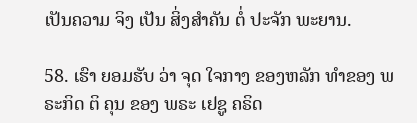ເປັນຄວາມ ຈິງ ເປັນ ສິ່ງສໍາຄັນ ຕໍ່ ປະຈັກ ພະຍານ.

58. ເຮົາ ຍອມຮັບ ວ່າ ຈຸດ ໃຈກາງ ຂອງຫລັກ ທໍາຂອງ ພຣະກິດ ຕິ ຄຸນ ຂອງ ພຣະ ເຢຊູ ຄຣິດ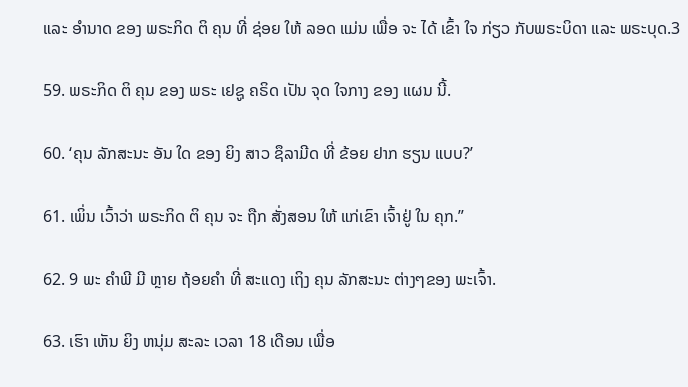ແລະ ອໍານາດ ຂອງ ພຣະກິດ ຕິ ຄຸນ ທີ່ ຊ່ອຍ ໃຫ້ ລອດ ແມ່ນ ເພື່ອ ຈະ ໄດ້ ເຂົ້າ ໃຈ ກ່ຽວ ກັບພຣະບິດາ ແລະ ພຣະບຸດ.3

59. ພຣະກິດ ຕິ ຄຸນ ຂອງ ພຣະ ເຢຊູ ຄຣິດ ເປັນ ຈຸດ ໃຈກາງ ຂອງ ແຜນ ນີ້.

60. ‘ຄຸນ ລັກສະນະ ອັນ ໃດ ຂອງ ຍິງ ສາວ ຊຶລາມີດ ທີ່ ຂ້ອຍ ຢາກ ຮຽນ ແບບ?’

61. ເພິ່ນ ເວົ້າວ່າ ພຣະກິດ ຕິ ຄຸນ ຈະ ຖືກ ສັ່ງສອນ ໃຫ້ ແກ່ເຂົາ ເຈົ້າຢູ່ ໃນ ຄຸກ.”

62. 9 ພະ ຄໍາພີ ມີ ຫຼາຍ ຖ້ອຍຄໍາ ທີ່ ສະແດງ ເຖິງ ຄຸນ ລັກສະນະ ຕ່າງໆຂອງ ພະເຈົ້າ.

63. ເຮົາ ເຫັນ ຍິງ ຫນຸ່ມ ສະລະ ເວລາ 18 ເດືອນ ເພື່ອ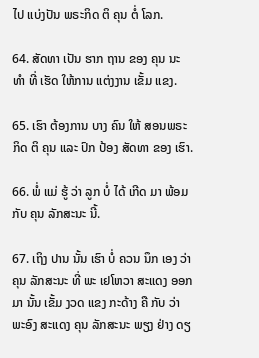ໄປ ແບ່ງປັນ ພຣະກິດ ຕິ ຄຸນ ຕໍ່ ໂລກ.

64. ສັດທາ ເປັນ ຮາກ ຖານ ຂອງ ຄຸນ ນະ ທໍາ ທີ່ ເຮັດ ໃຫ້ການ ແຕ່ງງານ ເຂັ້ມ ແຂງ.

65. ເຮົາ ຕ້ອງການ ບາງ ຄົນ ໃຫ້ ສອນພຣະກິດ ຕິ ຄຸນ ແລະ ປົກ ປ້ອງ ສັດທາ ຂອງ ເຮົາ.

66. ພໍ່ ແມ່ ຮູ້ ວ່າ ລູກ ບໍ່ ໄດ້ ເກີດ ມາ ພ້ອມ ກັບ ຄຸນ ລັກສະນະ ນີ້.

67. ເຖິງ ປານ ນັ້ນ ເຮົາ ບໍ່ ຄວນ ນຶກ ເອງ ວ່າ ຄຸນ ລັກສະນະ ທີ່ ພະ ເຢໂຫວາ ສະແດງ ອອກ ມາ ນັ້ນ ເຂັ້ມ ງວດ ແຂງ ກະດ້າງ ຄື ກັບ ວ່າ ພະອົງ ສະແດງ ຄຸນ ລັກສະນະ ພຽງ ຢ່າງ ດຽ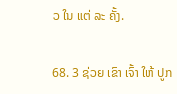ວ ໃນ ແຕ່ ລະ ຄັ້ງ.

68. 3 ຊ່ວຍ ເຂົາ ເຈົ້າ ໃຫ້ ປູກ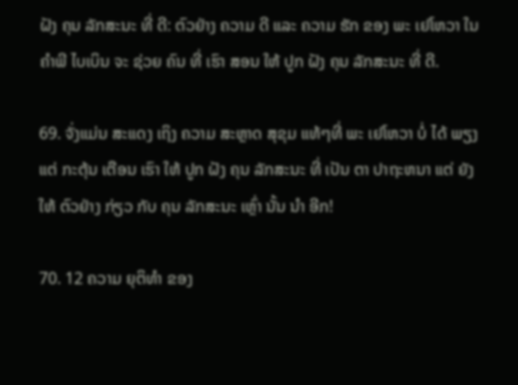ຝັງ ຄຸນ ລັກສະນະ ທີ່ ດີ: ຕົວຢ່າງ ຄວາມ ດີ ແລະ ຄວາມ ຮັກ ຂອງ ພະ ເຢໂຫວາ ໃນ ຄໍາພີ ໄບເບິນ ຈະ ຊ່ວຍ ຄົນ ທີ່ ເຮົາ ສອນ ໃຫ້ ປູກ ຝັງ ຄຸນ ລັກສະນະ ທີ່ ດີ.

69. ຈັ່ງແມ່ນ ສະແດງ ເຖິງ ຄວາມ ສະຫຼາດ ສຸຂຸມ ແທ້ໆທີ່ ພະ ເຢໂຫວາ ບໍ່ ໄດ້ ພຽງ ແຕ່ ກະຕຸ້ນ ເຕືອນ ເຮົາ ໃຫ້ ປູກ ຝັງ ຄຸນ ລັກສະນະ ທີ່ ເປັນ ຕາ ປາຖະຫນາ ແຕ່ ຍັງ ໃຫ້ ຕົວຢ່າງ ກ່ຽວ ກັບ ຄຸນ ລັກສະນະ ເຫຼົ່າ ນັ້ນ ນໍາ ອີກ!

70. 12 ຄວາມ ຍຸຕິທໍາ ຂອງ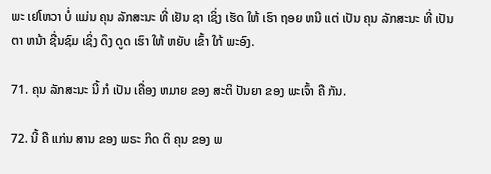ພະ ເຢໂຫວາ ບໍ່ ແມ່ນ ຄຸນ ລັກສະນະ ທີ່ ເຢັນ ຊາ ເຊິ່ງ ເຮັດ ໃຫ້ ເຮົາ ຖອຍ ຫນີ ແຕ່ ເປັນ ຄຸນ ລັກສະນະ ທີ່ ເປັນ ຕາ ຫນ້າ ຊື່ນຊົມ ເຊິ່ງ ດຶງ ດູດ ເຮົາ ໃຫ້ ຫຍັບ ເຂົ້າ ໃກ້ ພະອົງ.

71. ຄຸນ ລັກສະນະ ນີ້ ກໍ ເປັນ ເຄື່ອງ ຫມາຍ ຂອງ ສະຕິ ປັນຍາ ຂອງ ພະເຈົ້າ ຄື ກັນ.

72. ນີ້ ຄື ແກ່ນ ສານ ຂອງ ພຣະ ກິດ ຕິ ຄຸນ ຂອງ ພ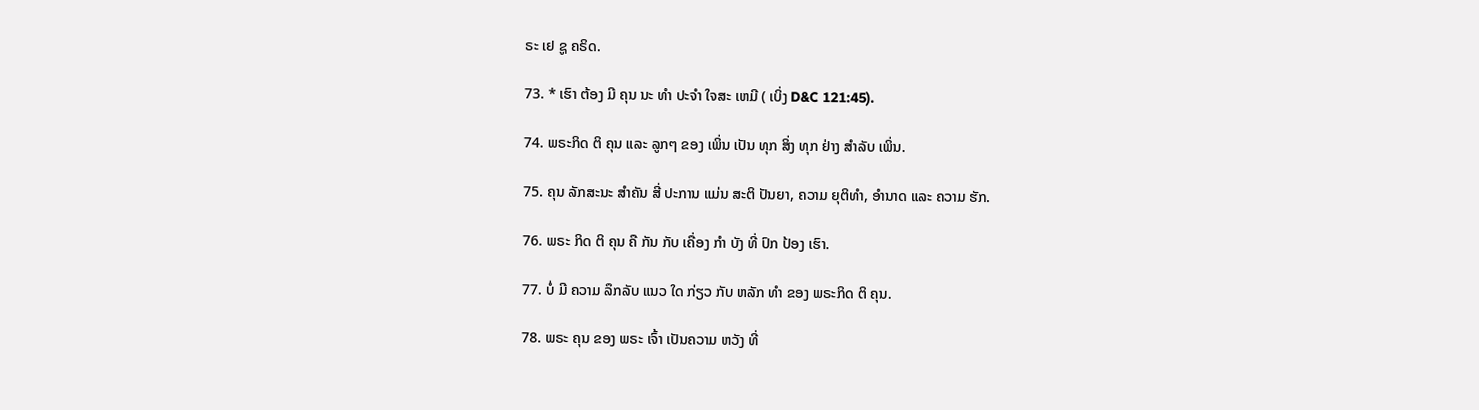ຣະ ເຢ ຊູ ຄຣິດ.

73. * ເຮົາ ຕ້ອງ ມີ ຄຸນ ນະ ທໍາ ປະຈໍາ ໃຈສະ ເຫມີ ( ເບິ່ງ D&C 121:45).

74. ພຣະກິດ ຕິ ຄຸນ ແລະ ລູກໆ ຂອງ ເພິ່ນ ເປັນ ທຸກ ສິ່ງ ທຸກ ຢ່າງ ສໍາລັບ ເພິ່ນ.

75. ຄຸນ ລັກສະນະ ສໍາຄັນ ສີ່ ປະການ ແມ່ນ ສະຕິ ປັນຍາ, ຄວາມ ຍຸຕິທໍາ, ອໍານາດ ແລະ ຄວາມ ຮັກ.

76. ພຣະ ກິດ ຕິ ຄຸນ ຄື ກັນ ກັບ ເຄື່ອງ ກໍາ ບັງ ທີ່ ປົກ ປ້ອງ ເຮົາ.

77. ບໍ່ ມີ ຄວາມ ລຶກລັບ ແນວ ໃດ ກ່ຽວ ກັບ ຫລັກ ທໍາ ຂອງ ພຣະກິດ ຕິ ຄຸນ.

78. ພຣະ ຄຸນ ຂອງ ພຣະ ເຈົ້າ ເປັນຄວາມ ຫວັງ ທີ່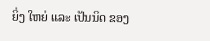ຍິ່ງ ໃຫຍ່ ແລະ ເປັນນິດ ຂອງ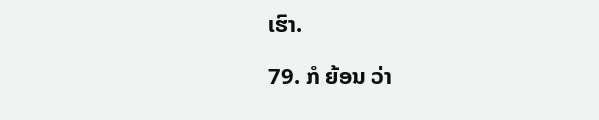ເຮົາ.

79. ກໍ ຍ້ອນ ວ່າ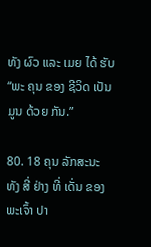ທັງ ຜົວ ແລະ ເມຍ ໄດ້ ຮັບ “ພະ ຄຸນ ຂອງ ຊີວິດ ເປັນ ມູນ ດ້ວຍ ກັນ.”

80. 18 ຄຸນ ລັກສະນະ ທັງ ສີ່ ຢ່າງ ທີ່ ເດັ່ນ ຂອງ ພະເຈົ້າ ປາ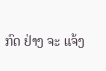ກົດ ຢ່າງ ຈະ ແຈ້ງ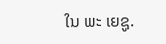ໃນ ພະ ເຍຊູ.